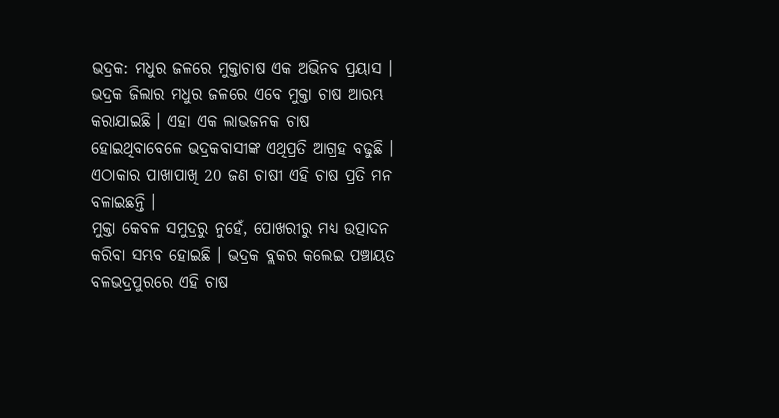ଭଦ୍ରକ: ମଧୁର ଜଳରେ ମୁକ୍ତାଚାଷ ଏକ ଅଭିନବ ପ୍ରୟାସ । ଭଦ୍ରକ ଜିଲାର ମଧୁର ଜଳରେ ଏବେ ମୁକ୍ତା ଚାଷ ଆରମ୍ଭ କରାଯାଇଛି । ଏହା ଏକ ଲାଭଜନକ ଚାଷ ହୋଇଥିବାବେଳେ ଭଦ୍ରକବାସୀଙ୍କ ଏଥିପ୍ରତି ଆଗ୍ରହ ବଢୁଛି । ଏଠାକାର ପାଖାପାଖି 20 ଜଣ ଚାଷୀ ଏହି ଚାଷ ପ୍ରତି ମନ ବଳାଇଛନ୍ତି ।
ମୁକ୍ତା କେବଳ ସମୁଦ୍ରରୁ ନୁହେଁ, ପୋଖରୀରୁ ମଧ୍ୟ ଉତ୍ପାଦନ କରିବା ସମ୍ଭବ ହୋଇଛି । ଭଦ୍ରକ ବ୍ଲକର କଲେଇ ପଞ୍ଚାୟତ ବଳଭଦ୍ରପୁରରେ ଏହି ଚାଷ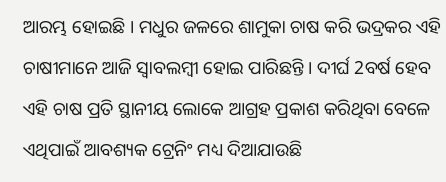ଆରମ୍ଭ ହୋଇଛି । ମଧୁର ଜଳରେ ଶାମୁକା ଚାଷ କରି ଭଦ୍ରକର ଏହି ଚାଷୀମାନେ ଆଜି ସ୍ବାବଲମ୍ବୀ ହୋଇ ପାରିଛନ୍ତି । ଦୀର୍ଘ 2ବର୍ଷ ହେବ ଏହି ଚାଷ ପ୍ରତି ସ୍ଥାନୀୟ ଲୋକେ ଆଗ୍ରହ ପ୍ରକାଶ କରିଥିବା ବେଳେ ଏଥିପାଇଁ ଆବଶ୍ୟକ ଟ୍ରେନିଂ ମଧ୍ୟ ଦିଆଯାଉଛି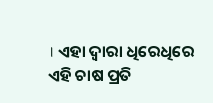। ଏହା ଦ୍ବାରା ଧିରେଧିରେ ଏହି ଚାଷ ପ୍ରତି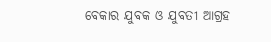ବେକାର ଯୁବକ ଓ ଯୁବତୀ ଆଗ୍ରହ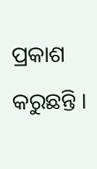ପ୍ରକାଶ କରୁଛନ୍ତି ।